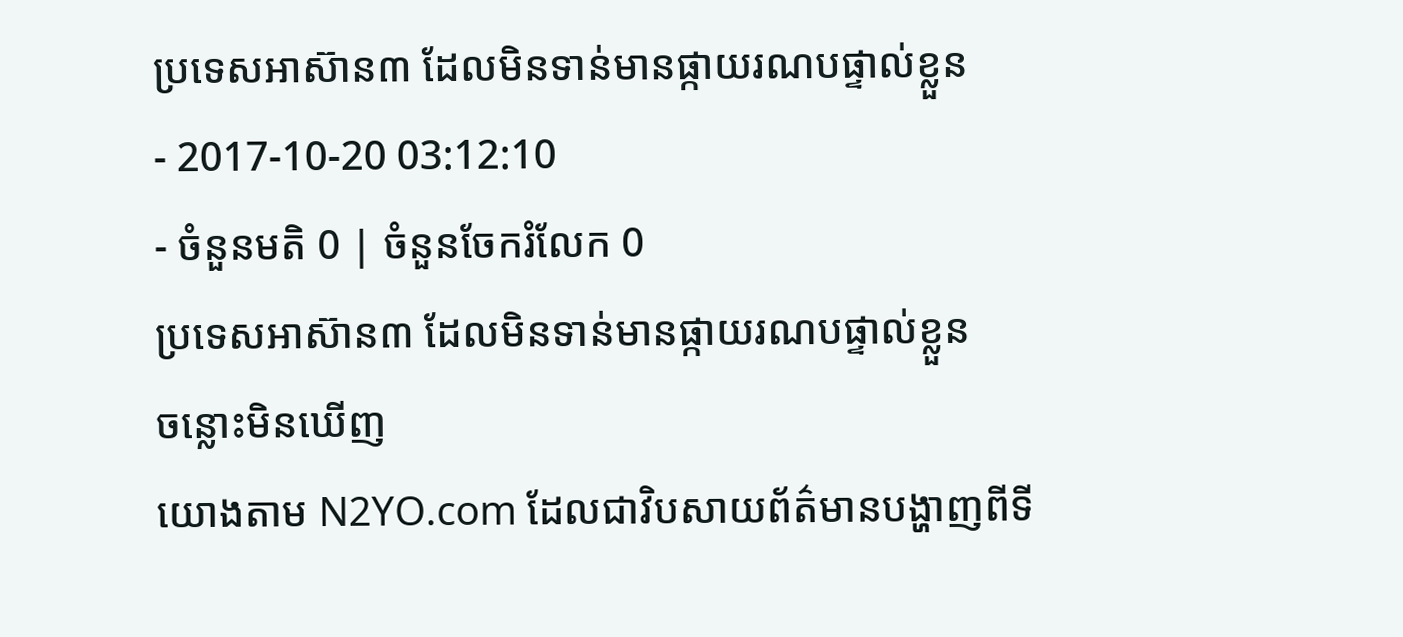ប្រទេសអាស៊ាន៣ ដែលមិនទាន់មានផ្កាយរណបផ្ទាល់ខ្លួន
- 2017-10-20 03:12:10
- ចំនួនមតិ 0 | ចំនួនចែករំលែក 0
ប្រទេសអាស៊ាន៣ ដែលមិនទាន់មានផ្កាយរណបផ្ទាល់ខ្លួន
ចន្លោះមិនឃើញ
យោងតាម N2YO.com ដែលជាវិបសាយព័ត៌មានបង្ហាញពីទី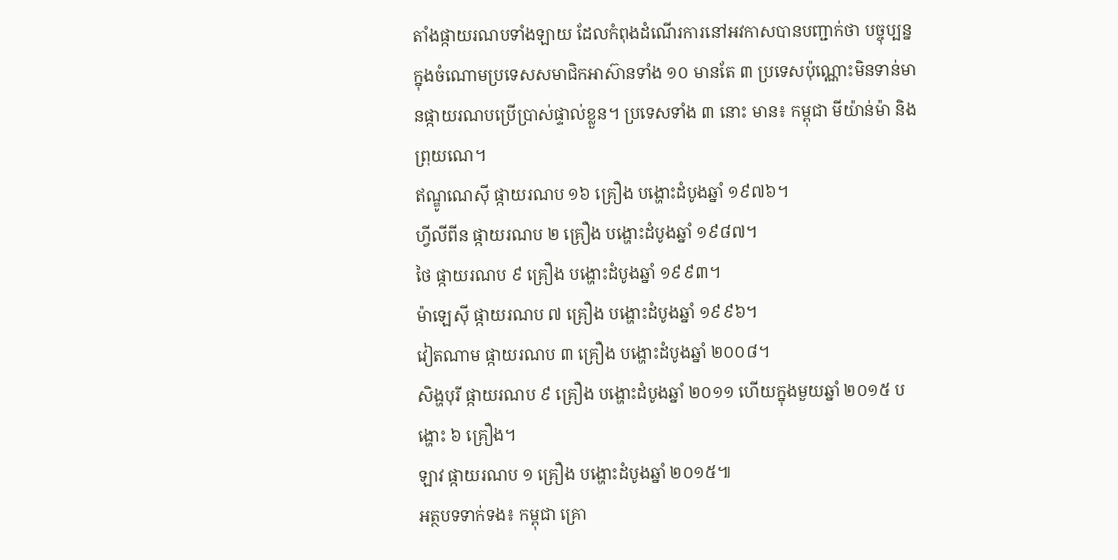តាំងផ្កាយរណបទាំងឡាយ ដែលកំពុងដំណើរការនៅអវកាសបានបញ្ជាក់ថា បច្ចុប្បន្នក្នុងចំណោមប្រទេសសមាជិកអាស៊ានទាំង ១០ មានតែ ៣ ប្រទេសប៉ុណ្ណោះមិនទាន់មានផ្កាយរណបប្រើប្រាស់ផ្ទាល់ខ្លួន។ ប្រទេសទាំង ៣ នោះ មាន៖ កម្ពុជា មីយ៉ាន់ម៉ា និងព្រុយណេ។
ឥណ្ឌូណេស៊ី ផ្កាយរណប ១៦ គ្រឿង បង្ហោះដំបូងឆ្នាំ ១៩៧៦។
ហ្វីលីពីន ផ្កាយរណប ២ គ្រឿង បង្ហោះដំបូងឆ្នាំ ១៩៨៧។
ថៃ ផ្កាយរណប ៩ គ្រឿង បង្ហោះដំបូងឆ្នាំ ១៩៩៣។
ម៉ាឡេស៊ី ផ្កាយរណប ៧ គ្រឿង បង្ហោះដំបូងឆ្នាំ ១៩៩៦។
វៀតណាម ផ្កាយរណប ៣ គ្រឿង បង្ហោះដំបូងឆ្នាំ ២០០៨។
សិង្ហបុរី ផ្កាយរណប ៩ គ្រឿង បង្ហោះដំបូងឆ្នាំ ២០១១ ហើយក្នុងមួយឆ្នាំ ២០១៥ បង្ហោះ ៦ គ្រឿង។
ឡាវ ផ្កាយរណប ១ គ្រឿង បង្ហោះដំបូងឆ្នាំ ២០១៥៕
អត្ថបទទាក់ទង៖ កម្ពុជា គ្រោ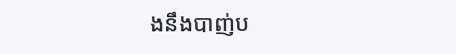ងនឹងបាញ់ប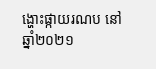ង្ហោះផ្កាយរណប នៅឆ្នាំ២០២១